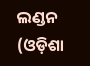ଲଣ୍ଡନ (ଓଡ଼ିଶା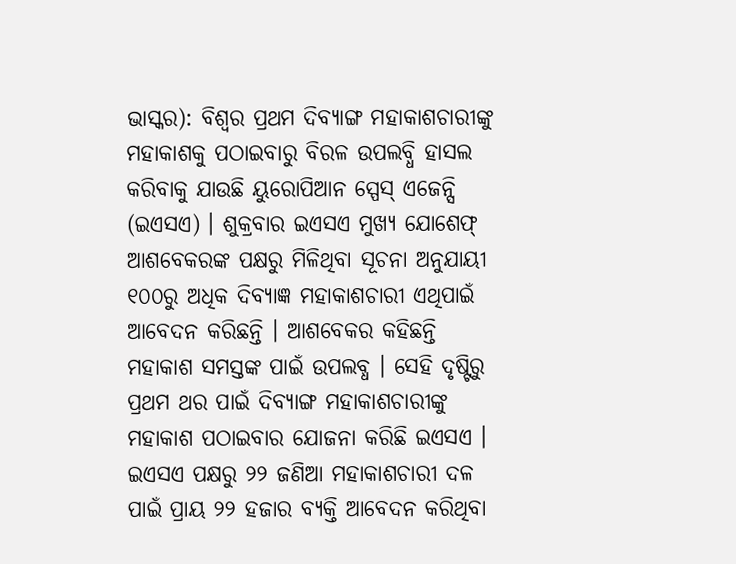ଭାସ୍କର): ବିଶ୍ୱର ପ୍ରଥମ ଦିବ୍ୟାଙ୍ଗ ମହାକାଶଚାରୀଙ୍କୁ ମହାକାଶକୁ ପଠାଇବାରୁ ବିରଳ ଉପଲବ୍ଧି ହାସଲ କରିବାକୁ ଯାଉଛି ୟୁରୋପିଆନ ସ୍ପେସ୍ ଏଜେନ୍ସି (ଇଏସଏ) । ଶୁକ୍ରବାର ଇଏସଏ ମୁଖ୍ୟ ଯୋଶେଫ୍ ଆଶବେକରଙ୍କ ପକ୍ଷରୁ ମିଳିଥିବା ସୂଚନା ଅନୁଯାୟୀ ୧୦୦ରୁ ଅଧିକ ଦିବ୍ୟାଜ୍ଞ ମହାକାଶଚାରୀ ଏଥିପାଇଁ ଆବେଦନ କରିଛନ୍ତି । ଆଶବେକର କହିଛନ୍ତି ମହାକାଶ ସମସ୍ତଙ୍କ ପାଇଁ ଉପଲବ୍ଧ । ସେହି ଦୃଷ୍ଟିରୁ ପ୍ରଥମ ଥର ପାଇଁ ଦିବ୍ୟାଙ୍ଗ ମହାକାଶଚାରୀଙ୍କୁ ମହାକାଶ ପଠାଇବାର ଯୋଜନା କରିଛି ଇଏସଏ । ଇଏସଏ ପକ୍ଷରୁ ୨୨ ଜଣିଆ ମହାକାଶଚାରୀ ଦଳ ପାଇଁ ପ୍ରାୟ ୨୨ ହଜାର ବ୍ୟକ୍ତି ଆବେଦନ କରିଥିବା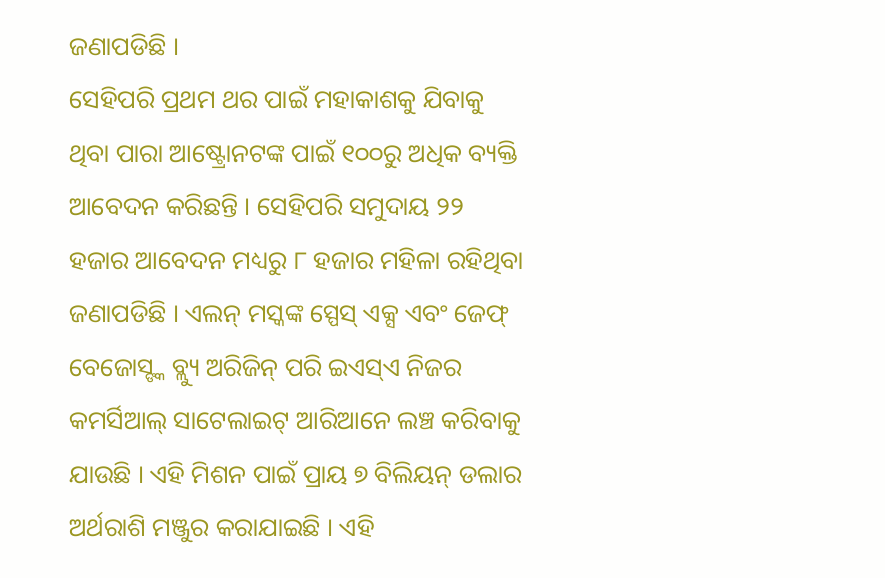ଜଣାପଡିଛି ।
ସେହିପରି ପ୍ରଥମ ଥର ପାଇଁ ମହାକାଶକୁ ଯିବାକୁ ଥିବା ପାରା ଆଷ୍ଟ୍ରୋନଟଙ୍କ ପାଇଁ ୧୦୦ରୁ ଅଧିକ ବ୍ୟକ୍ତି ଆବେଦନ କରିଛନ୍ତି । ସେହିପରି ସମୁଦାୟ ୨୨ ହଜାର ଆବେଦନ ମଧ୍ୟରୁ ୮ ହଜାର ମହିଳା ରହିଥିବା ଜଣାପଡିଛି । ଏଲନ୍ ମସ୍କଙ୍କ ସ୍ପେସ୍ ଏକ୍ସ ଏବଂ ଜେଫ୍ ବେଜୋସ୍ଙ୍କ ବ୍ଲ୍ୟୁ ଅରିଜିନ୍ ପରି ଇଏସ୍ଏ ନିଜର କମର୍ସିଆଲ୍ ସାଟେଲାଇଟ୍ ଆରିଆନେ ଲଞ୍ଚ କରିବାକୁ ଯାଉଛି । ଏହି ମିଶନ ପାଇଁ ପ୍ରାୟ ୭ ବିଲିୟନ୍ ଡଲାର ଅର୍ଥରାଶି ମଞ୍ଜୁର କରାଯାଇଛି । ଏହି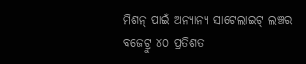ମିଶନ୍ ପାଇଁ ଅନ୍ୟାନ୍ୟ ସାଟେଲାଇଟ୍ ଲଞ୍ଚର ବଜେଟ୍ରୁ ୪୦ ପ୍ରତିଶତ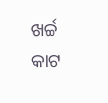ଖର୍ଚ୍ଚ କାଟ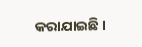କରାଯାଇଛି ।